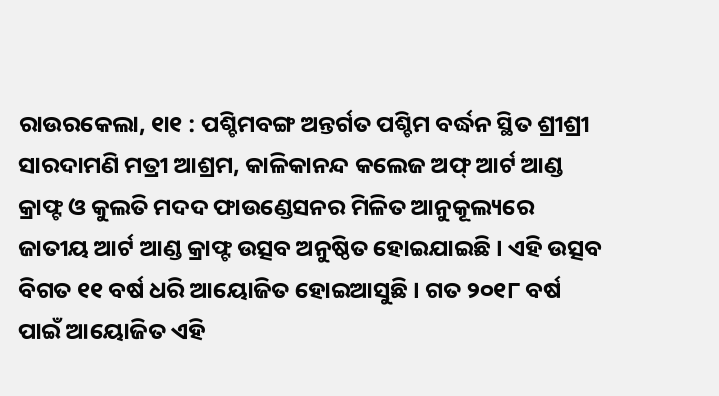ରାଉରକେଲା, ୧ା୧ : ପଶ୍ଚିମବଙ୍ଗ ଅନ୍ତର୍ଗତ ପଶ୍ଚିମ ବର୍ଦ୍ଧନ ସ୍ଥିତ ଶ୍ରୀଶ୍ରୀ ସାରଦାମଣି ମତ୍ରୀ ଆଶ୍ରମ, କାଳିକାନନ୍ଦ କଲେଜ ଅଫ୍ ଆର୍ଟ ଆଣ୍ଡ କ୍ରାଫ୍ଟ ଓ କୁଲତି ମଦଦ ଫାଉଣ୍ଡେସନର ମିଳିତ ଆନୁକୂଲ୍ୟରେ ଜାତୀୟ ଆର୍ଟ ଆଣ୍ଡ କ୍ରାଫ୍ଟ ଉତ୍ସବ ଅନୁଷ୍ଠିତ ହୋଇଯାଇଛି । ଏହି ଉତ୍ସବ ବିଗତ ୧୧ ବର୍ଷ ଧରି ଆୟୋଜିତ ହୋଇଆସୁଛି । ଗତ ୨୦୧୮ ବର୍ଷ ପାଇଁ ଆୟୋଜିତ ଏହି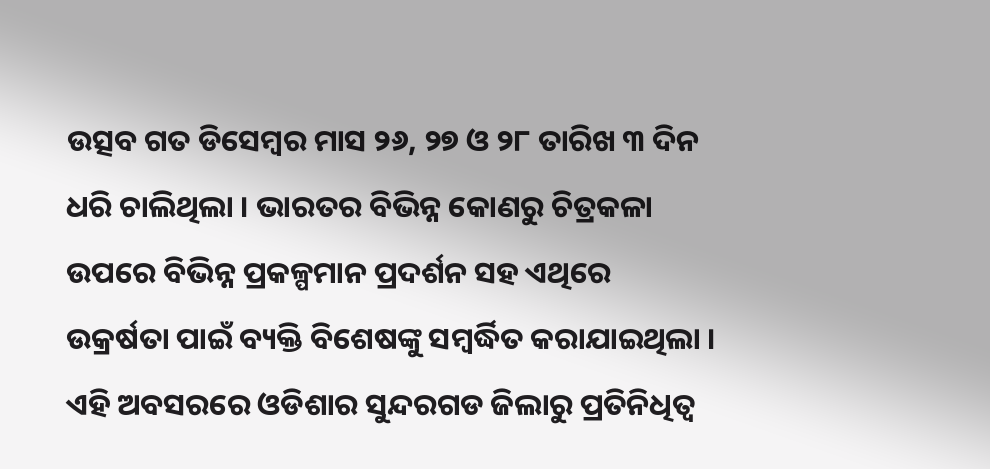ଉତ୍ସବ ଗତ ଡିସେମ୍ବର ମାସ ୨୬, ୨୭ ଓ ୨୮ ତାରିଖ ୩ ଦିନ ଧରି ଚାଲିଥିଲା । ଭାରତର ବିଭିନ୍ନ କୋଣରୁ ଚିତ୍ରକଳା ଉପରେ ବିଭିନ୍ନ ପ୍ରକଳ୍ପମାନ ପ୍ରଦର୍ଶନ ସହ ଏଥିରେ ଉକ୍ରର୍ଷତା ପାଇଁ ବ୍ୟକ୍ତି ବିଶେଷଙ୍କୁ ସମ୍ବର୍ଦ୍ଧିତ କରାଯାଇଥିଲା ।
ଏହି ଅବସରରେ ଓଡିଶାର ସୁନ୍ଦରଗଡ ଜିଲାରୁ ପ୍ରତିନିଧିତ୍ୱ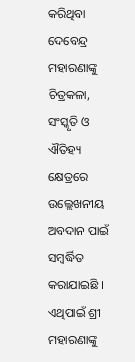କରିଥିବା ଦେବେନ୍ଦ୍ର ମହାରଣାଙ୍କୁ ଚିତ୍ରକଳା, ସଂସ୍କୃତି ଓ ଐତିହ୍ୟ କ୍ଷେତ୍ରରେ ଉଲ୍ଲେଖନୀୟ ଅବଦାନ ପାଇଁ ସମ୍ବର୍ଦ୍ଧିତ କରାଯାଇଛି । ଏଥିପାଇଁ ଶ୍ରୀ ମହାରଣାଙ୍କୁ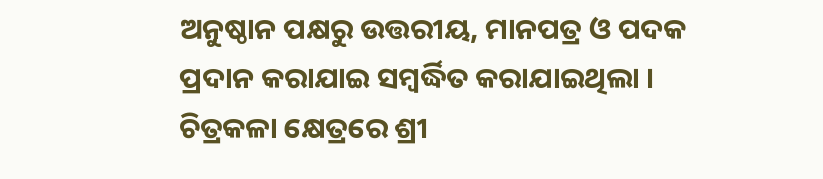ଅନୁଷ୍ଠାନ ପକ୍ଷରୁ ଉତ୍ତରୀୟ, ମାନପତ୍ର ଓ ପଦକ ପ୍ରଦାନ କରାଯାଇ ସମ୍ବର୍ଦ୍ଧିତ କରାଯାଇଥିଲା । ଚିତ୍ରକଳା କ୍ଷେତ୍ରରେ ଶ୍ରୀ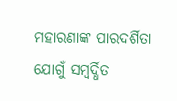ମହାରଣାଙ୍କ ପାରଦର୍ଶିତା ଯୋଗୁଁ ସମ୍ବର୍ଦ୍ଧିତ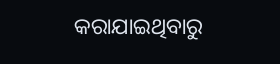କରାଯାଇଥିବାରୁ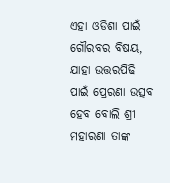ଏହା ଓଡିଶା ପାଇଁ ଗୌରବର ବିଷୟ, ଯାହା ଉତ୍ତରପିଢି ପାଇଁ ପ୍ରେରଣା ଉତ୍ସବ ହେବ ବୋଲି ଶ୍ରୀ ମହାରଣା ତାଙ୍କ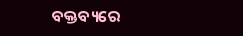ବକ୍ତବ୍ୟରେ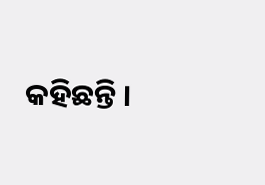କହିଛନ୍ତି ।